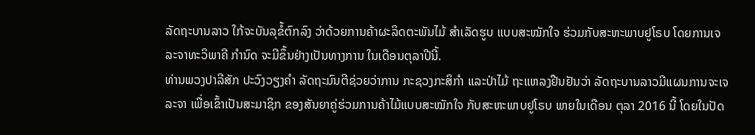ລັດຖະບານລາວ ໃກ້ຈະບັນລຸຂໍ້ຕົກລົງ ວ່າດ້ວຍການຄ້າຜະລິດຕະພັນໄມ້ ສຳເລັດຮູບ ແບບສະໝັກໃຈ ຮ່ວມກັບສະຫະພາບຢູໂຣບ ໂດຍການເຈລະຈາທະວິພາຄີ ກຳນົດ ຈະມີຂຶ້ນຢ່າງເປັນທາງການ ໃນເດືອນຕຸລາປີນີ້.
ທ່ານພວງປາລີສັກ ປະວົງວຽງຄຳ ລັດຖະມົນຕີຊ່ວຍວ່າການ ກະຊວງກະສິກຳ ແລະປ່າໄມ້ ຖະແຫລງຢືນຢັນວ່າ ລັດຖະບານລາວມີແຜນການຈະເຈລະຈາ ເພື່ອເຂົ້າເປັນສະມາຊິກ ຂອງສັນຍາຄູ່ຮ່ວມການຄ້າໄມ້ແບບສະໝັກໃຈ ກັບສະຫະພາບຢູໂຣບ ພາຍໃນເດືອນ ຕຸລາ 2016 ນີ້ ໂດຍໃນປັດ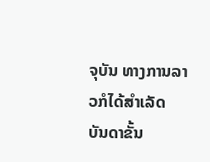ຈຸບັນ ທາງການລາວກໍໄດ້ສຳເລັດ ບັນດາຂັ້ນ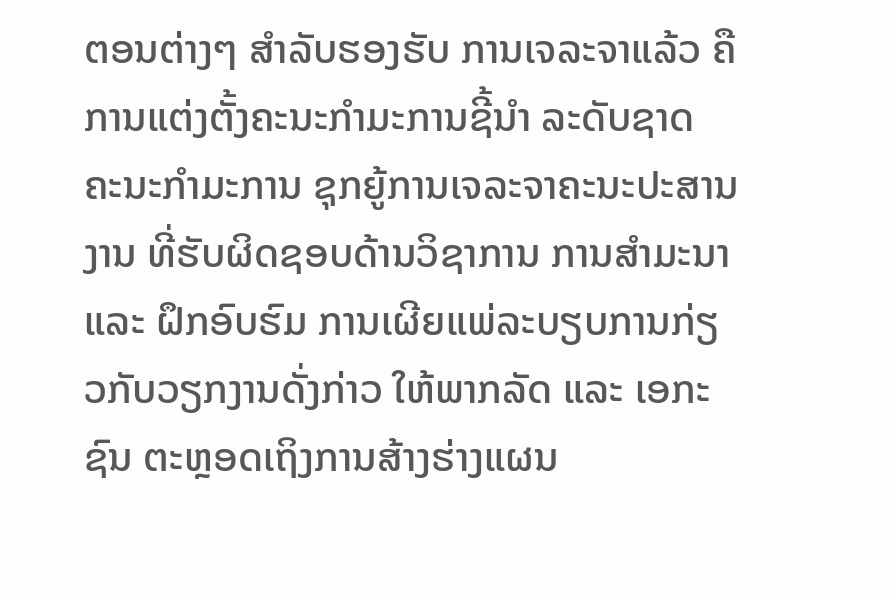ຕອນຕ່າງໆ ສຳລັບຮອງຮັບ ການເຈລະຈາແລ້ວ ຄືການແຕ່ງຕັ້ງຄະນະກຳມະການຊີ້ນຳ ລະດັບຊາດ ຄະນະກຳມະການ ຊຸກຍູ້ການເຈລະຈາຄະນະປະສານງານ ທີ່ຮັບຜິດຊອບດ້ານວິຊາການ ການສຳມະນາ ແລະ ຝຶກອົບຮົມ ການເຜີຍແພ່ລະບຽບການກ່ຽວກັບວຽກງານດັ່ງກ່າວ ໃຫ້ພາກລັດ ແລະ ເອກະຊົນ ຕະຫຼອດເຖິງການສ້າງຮ່າງແຜນ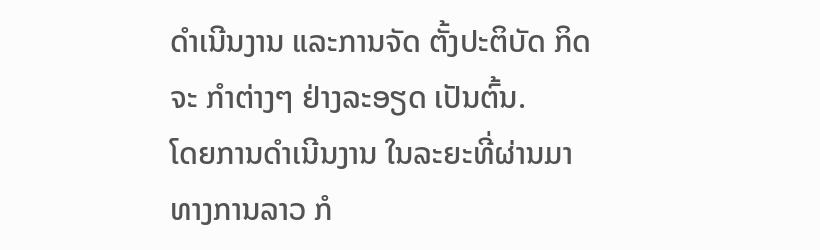ດຳເນີນງານ ແລະການຈັດ ຕັ້ງປະຕິບັດ ກິດຈະ ກຳຕ່າງໆ ຢ່າງລະອຽດ ເປັນຕົ້ນ.
ໂດຍການດຳເນີນງານ ໃນລະຍະທີ່ຜ່ານມາ ທາງການລາວ ກໍ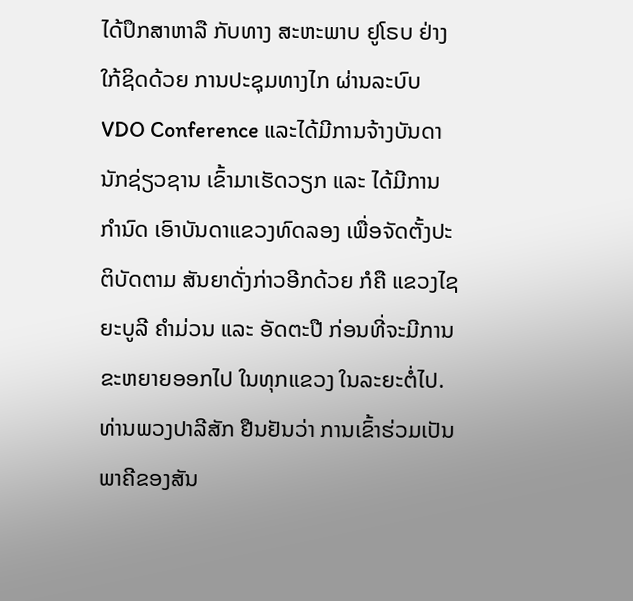ໄດ້ປຶກສາຫາລື ກັບທາງ ສະຫະພາບ ຢູໂຣບ ຢ່າງໃກ້ຊິດດ້ວຍ ການປະຊຸມທາງໄກ ຜ່ານລະບົບ VDO Conference ແລະໄດ້ມີການຈ້າງບັນດານັກຊ່ຽວຊານ ເຂົ້າມາເຮັດວຽກ ແລະ ໄດ້ມີການ ກຳນົດ ເອົາບັນດາແຂວງທົດລອງ ເພື່ອຈັດຕັ້ງປະຕິບັດຕາມ ສັນຍາດັ່ງກ່າວອີກດ້ວຍ ກໍຄື ແຂວງໄຊຍະບູລີ ຄຳມ່ວນ ແລະ ອັດຕະປື ກ່ອນທີ່ຈະມີການຂະຫຍາຍອອກໄປ ໃນທຸກແຂວງ ໃນລະຍະຕໍ່ໄປ.
ທ່ານພວງປາລີສັກ ຢືນຢັນວ່າ ການເຂົ້າຮ່ວມເປັນພາຄີຂອງສັນ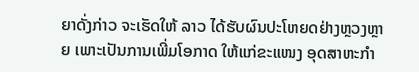ຍາດັ່ງກ່າວ ຈະເຮັດໃຫ້ ລາວ ໄດ້ຮັບຜົນປະໂຫຍດຢ່າງຫຼວງຫຼາຍ ເພາະເປັນການເພີ່ມໂອກາດ ໃຫ້ແກ່ຂະແໜງ ອຸດສາຫະກຳ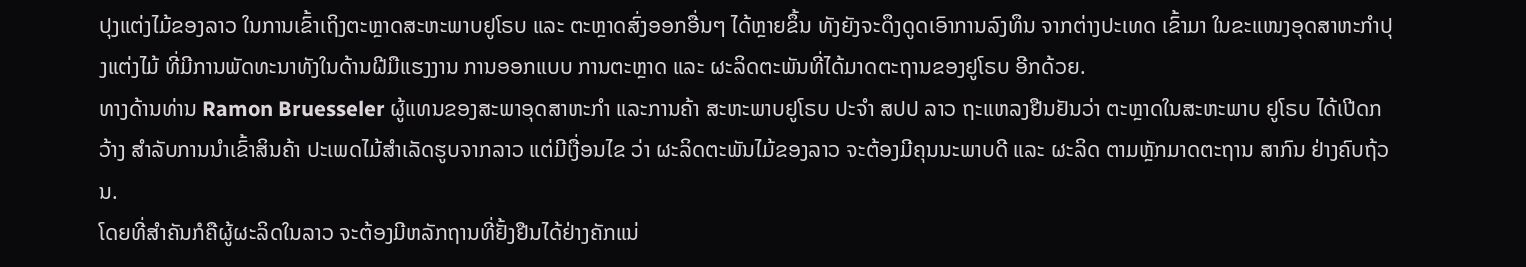ປຸງແຕ່ງໄມ້ຂອງລາວ ໃນການເຂົ້າເຖິງຕະຫຼາດສະຫະພາບຢູໂຣບ ແລະ ຕະຫຼາດສົ່ງອອກອື່ນໆ ໄດ້ຫຼາຍຂຶ້ນ ທັງຍັງຈະດຶງດູດເອົາການລົງທຶນ ຈາກຕ່າງປະເທດ ເຂົ້າມາ ໃນຂະແໜງອຸດສາຫະກຳປຸງແຕ່ງໄມ້ ທີ່ມີການພັດທະນາທັງໃນດ້ານຝີມືແຮງງານ ການອອກແບບ ການຕະຫຼາດ ແລະ ຜະລິດຕະພັນທີ່ໄດ້ມາດຕະຖານຂອງຢູໂຣບ ອີກດ້ວຍ.
ທາງດ້ານທ່ານ Ramon Bruesseler ຜູ້ແທນຂອງສະພາອຸດສາຫະກຳ ແລະການຄ້າ ສະຫະພາບຢູໂຣບ ປະຈຳ ສປປ ລາວ ຖະແຫລງຢືນຢັນວ່າ ຕະຫຼາດໃນສະຫະພາບ ຢູໂຣບ ໄດ້ເປີດກວ້າງ ສຳລັບການນຳເຂົ້າສິນຄ້າ ປະເພດໄມ້ສຳເລັດຮູບຈາກລາວ ແຕ່ມີເງື່ອນໄຂ ວ່າ ຜະລິດຕະພັນໄມ້ຂອງລາວ ຈະຕ້ອງມີຄຸນນະພາບດີ ແລະ ຜະລິດ ຕາມຫຼັກມາດຕະຖານ ສາກົນ ຢ່າງຄົບຖ້ວນ.
ໂດຍທີ່ສຳຄັນກໍຄືຜູ້ຜະລິດໃນລາວ ຈະຕ້ອງມີຫລັກຖານທີ່ຢັ້ງຢືນໄດ້ຢ່າງຄັກແນ່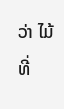ວ່າ ໄມ້ ທີ່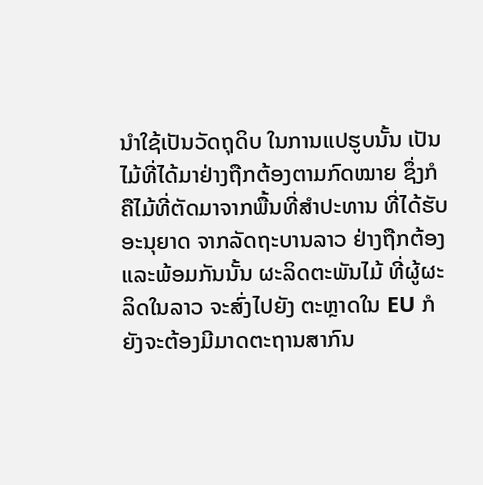ນຳໃຊ້ເປັນວັດຖຸດິບ ໃນການແປຮູບນັ້ນ ເປັນໄມ້ທີ່ໄດ້ມາຢ່າງຖືກຕ້ອງຕາມກົດໝາຍ ຊຶ່ງກໍ ຄືໄມ້ທີ່ຕັດມາຈາກພື້ນທີ່ສຳປະທານ ທີ່ໄດ້ຮັບອະນຸຍາດ ຈາກລັດຖະບານລາວ ຢ່າງຖືກຕ້ອງ ແລະພ້ອມກັນນັ້ນ ຜະລິດຕະພັນໄມ້ ທີ່ຜູ້ຜະລິດໃນລາວ ຈະສົ່ງໄປຍັງ ຕະຫຼາດໃນ EU ກໍ ຍັງຈະຕ້ອງມີມາດຕະຖານສາກົນ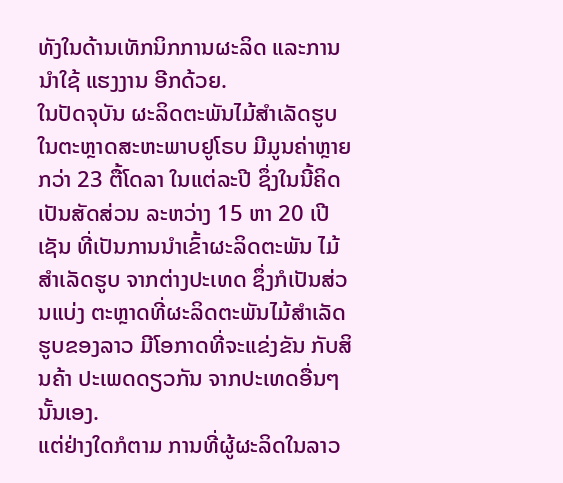ທັງໃນດ້ານເທັກນິກການຜະລິດ ແລະການນຳໃຊ້ ແຮງງານ ອີກດ້ວຍ.
ໃນປັດຈຸບັນ ຜະລິດຕະພັນໄມ້ສຳເລັດຮູບ ໃນຕະຫຼາດສະຫະພາບຢູໂຣບ ມີມູນຄ່າຫຼາຍ ກວ່າ 23 ຕື້ໂດລາ ໃນແຕ່ລະປີ ຊຶ່ງໃນນີ້ຄິດເປັນສັດສ່ວນ ລະຫວ່າງ 15 ຫາ 20 ເປີເຊັນ ທີ່ເປັນການນຳເຂົ້າຜະລິດຕະພັນ ໄມ້ສຳເລັດຮູບ ຈາກຕ່າງປະເທດ ຊຶ່ງກໍເປັນສ່ວນແບ່ງ ຕະຫຼາດທີ່ຜະລິດຕະພັນໄມ້ສຳເລັດຮູບຂອງລາວ ມີໂອກາດທີ່ຈະແຂ່ງຂັນ ກັບສິນຄ້າ ປະເພດດຽວກັນ ຈາກປະເທດອື່ນໆ ນັ້ນເອງ.
ແຕ່ຢ່າງໃດກໍຕາມ ການທີ່ຜູ້ຜະລິດໃນລາວ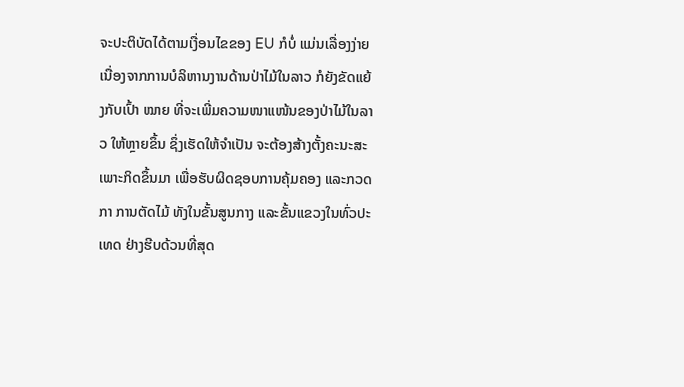ຈະປະຕິບັດໄດ້ຕາມເງື່ອນໄຂຂອງ EU ກໍບໍ່ ແມ່ນເລື່ອງງ່າຍ ເນື່ອງຈາກການບໍລິຫານງານດ້ານປ່າໄມ້ໃນລາວ ກໍຍັງຂັດແຍ້ງກັບເປົ້າ ໝາຍ ທີ່ຈະເພີ່ມຄວາມໜາແໜ້ນຂອງປ່າໄມ້ໃນລາວ ໃຫ້ຫຼາຍຂຶ້ນ ຊຶ່ງເຮັດໃຫ້ຈຳເປັນ ຈະຕ້ອງສ້າງຕັ້ງຄະນະສະເພາະກິດຂຶ້ນມາ ເພື່ອຮັບຜິດຊອບການຄຸ້ມຄອງ ແລະກວດກາ ການຕັດໄມ້ ທັງໃນຂັ້ນສູນກາງ ແລະຂັ້ນແຂວງໃນທົ່ວປະເທດ ຢ່າງຮີບດ້ວນທີ່ສຸດ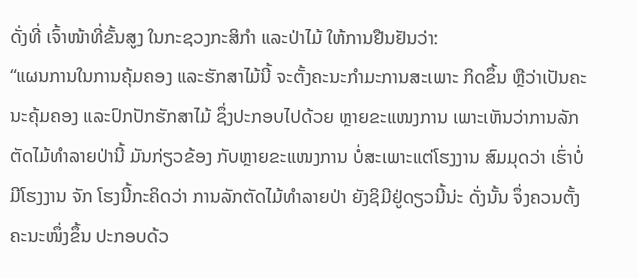ດັ່ງທີ່ ເຈົ້າໜ້າທີ່ຂັ້ນສູງ ໃນກະຊວງກະສິກຳ ແລະປ່າໄມ້ ໃຫ້ການຢືນຢັນວ່າ:
“ແຜນການໃນການຄຸ້ມຄອງ ແລະຮັກສາໄມ້ນີ້ ຈະຕັ້ງຄະນະກຳມະການສະເພາະ ກິດຂຶ້ນ ຫຼືວ່າເປັນຄະນະຄຸ້ມຄອງ ແລະປົກປັກຮັກສາໄມ້ ຊຶ່ງປະກອບໄປດ້ວຍ ຫຼາຍຂະແໜງການ ເພາະເຫັນວ່າການລັກຕັດໄມ້ທຳລາຍປ່ານີ້ ມັນກ່ຽວຂ້ອງ ກັບຫຼາຍຂະແໜງການ ບໍ່ສະເພາະແຕ່ໂຮງງານ ສົມມຸດວ່າ ເຮົ່າບໍ່ມີໂຮງງານ ຈັກ ໂຮງນີ້ກະຄິດວ່າ ການລັກຕັດໄມ້ທຳລາຍປ່າ ຍັງຊິມີຢູ່ດຽວນີ້ນ່ະ ດັ່ງນັ້ນ ຈຶ່ງຄວນຕັ້ງ ຄະນະໜຶ່ງຂຶ້ນ ປະກອບດ້ວ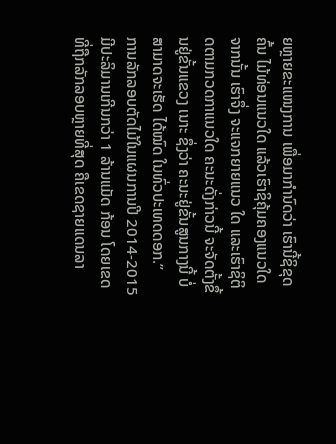ຍຫຼາຍຂະແໜງການ ເພື່ອມາກຳນົດວ່າ ເຮົານີ້ຊິຂຸດຄົ້ນ ໄມ້ທ່ອນແນວໃດ ແລ້ວເຮົາຊິຄຸ້ມຄອງແນວໃດ ຈາກນັ້ນ ເຮົາຈຶ່ງ ຈະແຈກຍາຍແນວ ໃດ ແລະເຮົາຊິຕິດຕາມກວດກາແນວໃດ ຄະນະດັ່ງກ່າວນີ້ ຈະຈັດຕັ້ງຂຶ້ນຢູ່ຂັ້ນແຂວງ ເນາະ ຊຶ່ງວ່າ ຄະນະຢູ່ຂັ້ນສູນກາງນີ້ ບໍ່ສາມາດຈະເຮັດ ໄດ້ໝົດ ໃນທົ່ວປະເທດດອກ.”
ການລັກລອບຕັດໄມ້ໃນແຜນການປີ 2014-2015 ມີປະລິມານເກີນກວ່າ 1 ລ້ານແມັດ ກ້ອນ ໂດຍເຂດທີ່ຖືກລັກລອບຫຼາຍທີ່ສຸດ ຄືເຂດຊາຍແດນລາ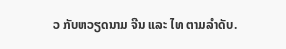ວ ກັບຫວຽດນາມ ຈີນ ແລະ ໄທ ຕາມລຳດັບ.